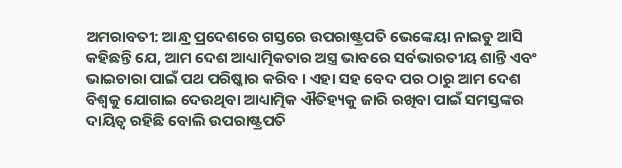ଅମରାବତୀ: ଆନ୍ଧ୍ର ପ୍ରଦେଶରେ ଗସ୍ତରେ ଉପରାଷ୍ଟ୍ରପତି ଭେଙ୍କେୟା ନାଇଡୁ ଆସି କହିଛନ୍ତି ଯେ, ଆମ ଦେଶ ଆଧ୍ୟାତ୍ମିକତାର ଅସ୍ତ୍ର ଭାବରେ ସର୍ବଭାରତୀୟ ଶାନ୍ତି ଏବଂ ଭାଇଚାରା ପାଇଁ ପଥ ପରିଷ୍କାର କରିବ । ଏହା ସହ ବେଦ ପର ଠାରୁ ଆମ ଦେଶ ବିଶ୍ବକୁ ଯୋଗାଇ ଦେଉଥିବା ଆଧ୍ୟାତ୍ମିକ ଐତିହ୍ୟକୁ ଜାରି ରଖିବା ପାଇଁ ସମସ୍ତଙ୍କର ଦାୟିତ୍ବ ରହିଛି ବୋଲି ଉପରାଷ୍ଟ୍ରପତି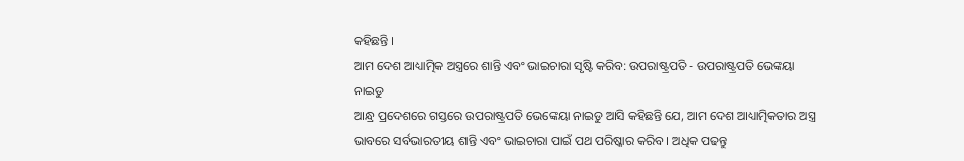କହିଛନ୍ତି ।
ଆମ ଦେଶ ଆଧ୍ୟାତ୍ମିକ ଅସ୍ତ୍ରରେ ଶାନ୍ତି ଏବଂ ଭାଇଚାରା ସୃଷ୍ଟି କରିବ: ଉପରାଷ୍ଟ୍ରପତି - ଉପରାଷ୍ଟ୍ରପତି ଭେଙ୍କୟା ନାଇଡୁ
ଆନ୍ଧ୍ର ପ୍ରଦେଶରେ ଗସ୍ତରେ ଉପରାଷ୍ଟ୍ରପତି ଭେଙ୍କେୟା ନାଇଡୁ ଆସି କହିଛନ୍ତି ଯେ, ଆମ ଦେଶ ଆଧ୍ୟାତ୍ମିକତାର ଅସ୍ତ୍ର ଭାବରେ ସର୍ବଭାରତୀୟ ଶାନ୍ତି ଏବଂ ଭାଇଚାରା ପାଇଁ ପଥ ପରିଷ୍କାର କରିବ । ଅଧିକ ପଢନ୍ତୁ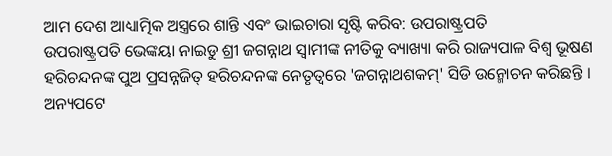ଆମ ଦେଶ ଆଧ୍ୟାତ୍ମିକ ଅସ୍ତ୍ରରେ ଶାନ୍ତି ଏବଂ ଭାଇଚାରା ସୃଷ୍ଟି କରିବ: ଉପରାଷ୍ଟ୍ରପତି
ଉପରାଷ୍ଟ୍ରପତି ଭେଙ୍କୟା ନାଇଡୁ ଶ୍ରୀ ଜଗନ୍ନାଥ ସ୍ବାମୀଙ୍କ ନୀତିକୁ ବ୍ୟାଖ୍ୟା କରି ରାଜ୍ୟପାଳ ବିଶ୍ବ ଭୂଷଣ ହରିଚନ୍ଦନଙ୍କ ପୁଅ ପ୍ରସନ୍ନଜିତ୍ ହରିଚନ୍ଦନଙ୍କ ନେତୃତ୍ବରେ 'ଜଗନ୍ନାଥଶକମ୍' ସିଡି ଉନ୍ମୋଚନ କରିଛନ୍ତି । ଅନ୍ୟପଟେ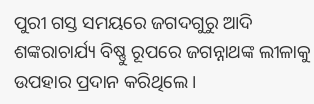ପୁରୀ ଗସ୍ତ ସମୟରେ ଜଗଦଗୁରୁ ଆଦି ଶଙ୍କରାଚାର୍ଯ୍ୟ ବିଷ୍ଣୁ ରୂପରେ ଜଗନ୍ନାଥଙ୍କ ଲୀଳାକୁ ଉପହାର ପ୍ରଦାନ କରିଥିଲେ ।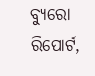ବ୍ୟୁରୋ ରିପୋର୍ଟ,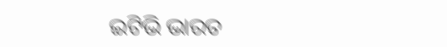ଇଟିଭି ଭାରତ